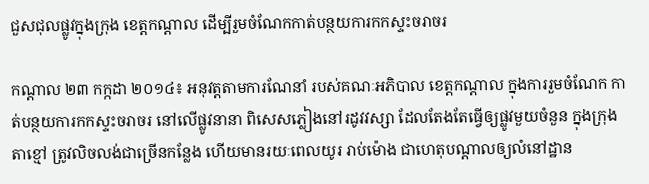ជួសជុលផ្លូវក្នុងក្រុង ខេត្តកណ្តាល ដើម្បីរួមចំណែកកាត់បន្ថយការកកស្ទះចរាចរ

កណ្តាល ២៣ កក្កដា ២០១៤៖ អនុវត្តតាមការណែនាំ របស់គណៈអភិបាល ខេត្តកណ្តាល ក្នុងការរួមចំណែក កាត់បន្ថយការកកស្ទះចរាចរ នៅលើផ្លូវនានា ពិសេសភ្លៀងនៅរដូវវស្សា ដែលតែងតែធ្វើឲ្យផ្លូវមួយចំនួន ក្នុងក្រុងតាខ្មៅ ត្រូវលិចលង់ជាច្រើនកន្លែង ហើយមានរយៈពេលយូរ រាប់ម៉ោង ជាហេតុបណ្តាលឲ្យលំនៅដ្ឋាន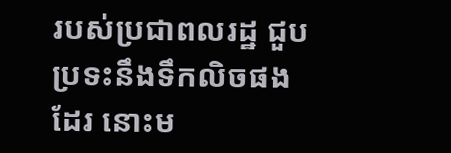របស់ប្រជាពលរដ្ឋ ជួបប្រទះនឹងទឹកលិចផងដែរ នោះម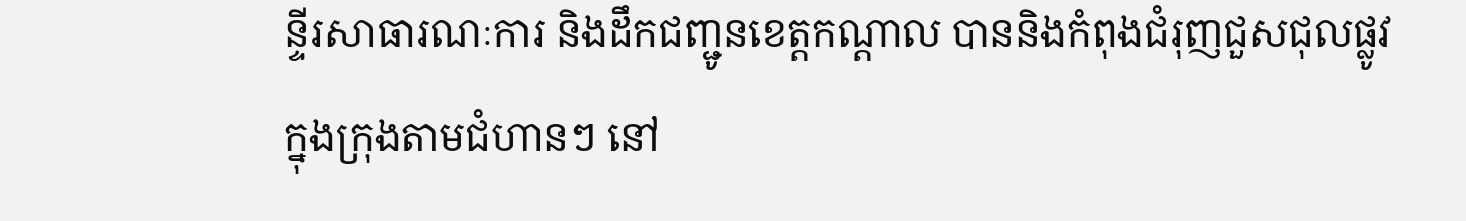ន្ទីរសាធារណៈការ និងដឹកជញ្ជូនខេត្តកណ្តាល បាននិងកំពុងជំរុញជួសជុលផ្លូវ ក្នុងក្រុងតាមជំហានៗ នៅ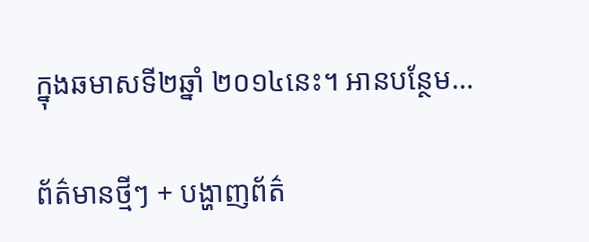ក្នុងឆមាសទី២ឆ្នាំ ២០១៤នេះ។ អានបន្ថែម…

ព័ត៌មានថ្មីៗ + បង្ហាញព័ត៌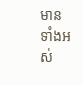មានទាំងអស់